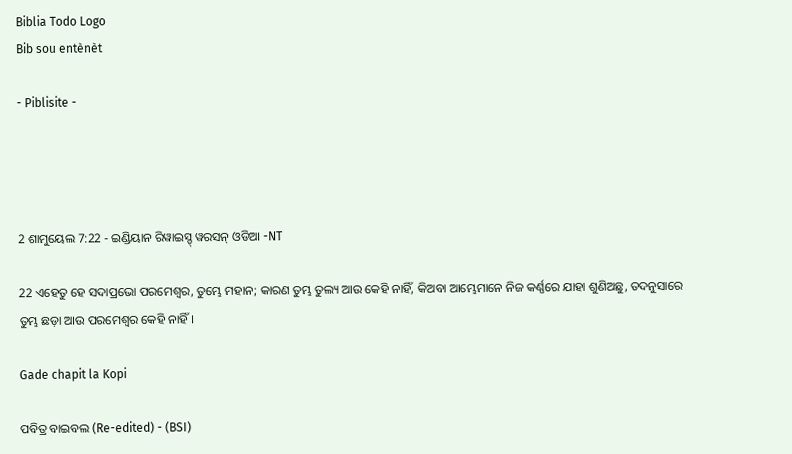Biblia Todo Logo
Bib sou entènèt

- Piblisite -




2 ଶାମୁୟେଲ 7:22 - ଇଣ୍ଡିୟାନ ରିୱାଇସ୍ଡ୍ ୱରସନ୍ ଓଡିଆ -NT

22 ଏହେତୁ ହେ ସଦାପ୍ରଭୋ ପରମେଶ୍ୱର, ତୁମ୍ଭେ ମହାନ; କାରଣ ତୁମ୍ଭ ତୁଲ୍ୟ ଆଉ କେହି ନାହିଁ, କିଅବା ଆମ୍ଭେମାନେ ନିଜ କର୍ଣ୍ଣରେ ଯାହା ଶୁଣିଅଛୁ, ତଦନୁସାରେ ତୁମ୍ଭ ଛଡ଼ା ଆଉ ପରମେଶ୍ୱର କେହି ନାହିଁ।

Gade chapit la Kopi

ପବିତ୍ର ବାଇବଲ (Re-edited) - (BSI)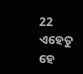22 ଏହେତୁ ହେ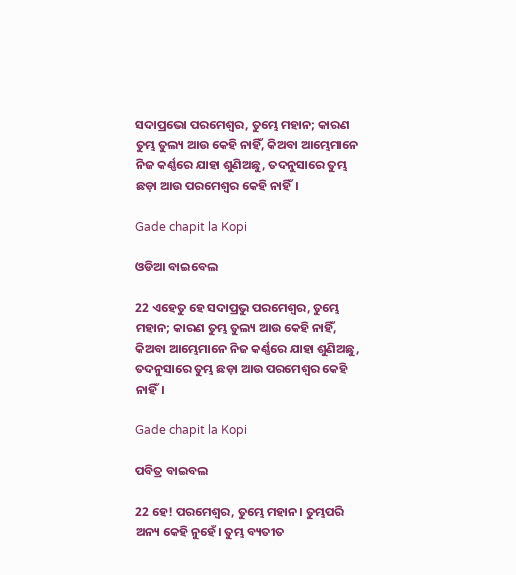ସଦାପ୍ରଭୋ ପରମେଶ୍ଵର, ତୁମ୍ଭେ ମହାନ; କାରଣ ତୁମ୍ଭ ତୁଲ୍ୟ ଆଉ କେହି ନାହିଁ, କିଅବା ଆମ୍ଭେମାନେ ନିଜ କର୍ଣ୍ଣରେ ଯାହା ଶୁଣିଅଛୁ, ତଦନୁସାରେ ତୁମ୍ଭ ଛଡ଼ା ଆଉ ପରମେଶ୍ଵର କେହି ନାହିଁ।

Gade chapit la Kopi

ଓଡିଆ ବାଇବେଲ

22 ଏହେତୁ ହେ ସଦାପ୍ରଭୁ ପରମେଶ୍ୱର, ତୁମ୍ଭେ ମହାନ; କାରଣ ତୁମ୍ଭ ତୁଲ୍ୟ ଆଉ କେହି ନାହିଁ, କିଅବା ଆମ୍ଭେମାନେ ନିଜ କର୍ଣ୍ଣରେ ଯାହା ଶୁଣିଅଛୁ, ତଦନୁସାରେ ତୁମ୍ଭ ଛଡ଼ା ଆଉ ପରମେଶ୍ୱର କେହି ନାହିଁ।

Gade chapit la Kopi

ପବିତ୍ର ବାଇବଲ

22 ହେ! ପରମେଶ୍ୱର, ତୁମ୍ଭେ ମହାନ। ତୁମ୍ଭପରି ଅନ୍ୟ କେହି ନୁହେଁ। ତୁମ୍ଭ ବ୍ୟତୀତ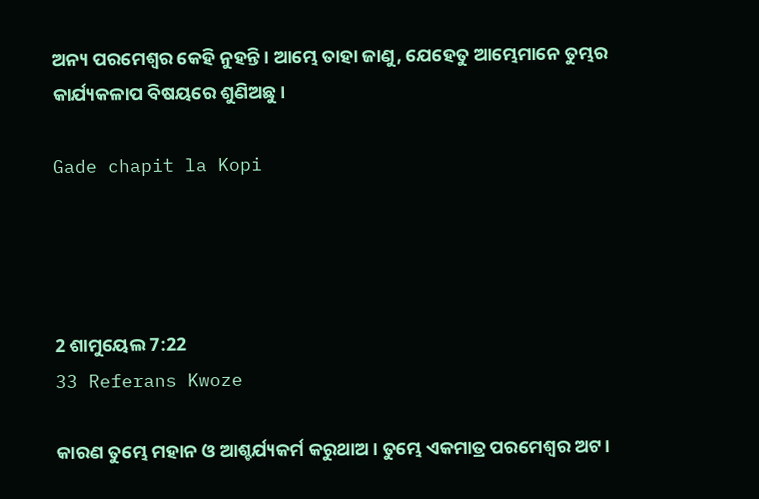ଅନ୍ୟ ପରମେଶ୍ୱର କେହି ନୁହନ୍ତି। ଆମ୍ଭେ ତାହା ଜାଣୁ, ଯେହେତୁ ଆମ୍ଭେମାନେ ତୁମ୍ଭର କାର୍ଯ୍ୟକଳାପ ବିଷୟରେ ଶୁଣିଅଛୁ।

Gade chapit la Kopi




2 ଶାମୁୟେଲ 7:22
33 Referans Kwoze

କାରଣ ତୁମ୍ଭେ ମହାନ ଓ ଆଶ୍ଚର୍ଯ୍ୟକର୍ମ କରୁଥାଅ। ତୁମ୍ଭେ ଏକମାତ୍ର ପରମେଶ୍ୱର ଅଟ।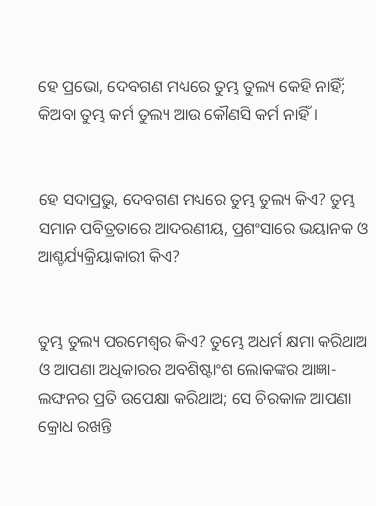ହେ ପ୍ରଭୋ, ଦେବଗଣ ମଧ୍ୟରେ ତୁମ୍ଭ ତୁଲ୍ୟ କେହି ନାହିଁ; କିଅବା ତୁମ୍ଭ କର୍ମ ତୁଲ୍ୟ ଆଉ କୌଣସି କର୍ମ ନାହିଁ।


ହେ ସଦାପ୍ରଭୁ, ଦେବଗଣ ମଧ୍ୟରେ ତୁମ୍ଭ ତୁଲ୍ୟ କିଏ? ତୁମ୍ଭ ସମାନ ପବିତ୍ରତାରେ ଆଦରଣୀୟ, ପ୍ରଶଂସାରେ ଭୟାନକ ଓ ଆଶ୍ଚର୍ଯ୍ୟକ୍ରିୟାକାରୀ କିଏ?


ତୁମ୍ଭ ତୁଲ୍ୟ ପରମେଶ୍ୱର କିଏ? ତୁମ୍ଭେ ଅଧର୍ମ କ୍ଷମା କରିଥାଅ ଓ ଆପଣା ଅଧିକାରର ଅବଶିଷ୍ଟାଂଶ ଲୋକଙ୍କର ଆଜ୍ଞା-ଲଙ୍ଘନର ପ୍ରତି ଉପେକ୍ଷା କରିଥାଅ; ସେ ଚିରକାଳ ଆପଣା କ୍ରୋଧ ରଖନ୍ତି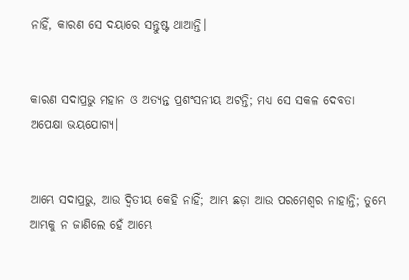ନାହିଁ, କାରଣ ସେ ଦୟାରେ ସନ୍ତୁଷ୍ଟ ଥାଆନ୍ତି।


କାରଣ ସଦାପ୍ରଭୁ ମହାନ ଓ ଅତ୍ୟନ୍ତ ପ୍ରଶଂସନୀୟ ଅଟନ୍ତି; ମଧ୍ୟ ସେ ସକଳ ଦେବତା ଅପେକ୍ଷା ଭୟଯୋଗ୍ୟ।


ଆମ୍ଭେ ସଦାପ୍ରଭୁ, ଆଉ ଦ୍ୱିତୀୟ କେହି ନାହିଁ; ଆମ୍ଭ ଛଡ଼ା ଆଉ ପରମେଶ୍ୱର ନାହାନ୍ତି; ତୁମ୍ଭେ ଆମ୍ଭକୁ ନ ଜାଣିଲେ ହେଁ ଆମ୍ଭେ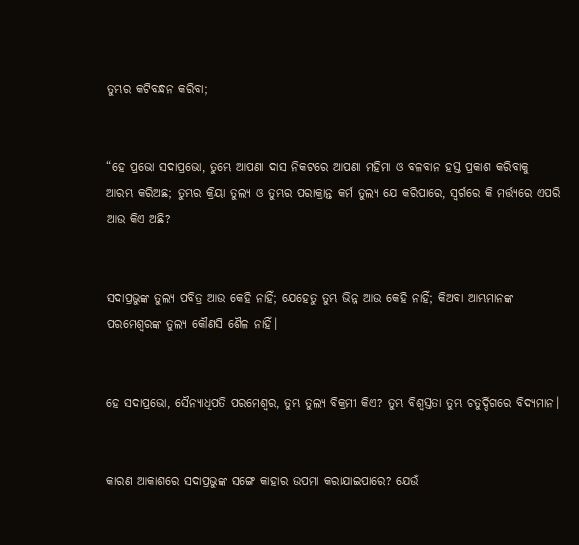ତୁମ୍ଭର କଟିବନ୍ଧନ କରିବା;


“ହେ ପ୍ରଭୋ ସଦାପ୍ରଭୋ, ତୁମ୍ଭେ ଆପଣା ଦାସ ନିକଟରେ ଆପଣା ମହିମା ଓ ବଳବାନ ହସ୍ତ ପ୍ରକାଶ କରିବାକୁ ଆରମ୍ଭ କରିଅଛ; ତୁମ୍ଭର କ୍ରିୟା ତୁଲ୍ୟ ଓ ତୁମ୍ଭର ପରାକ୍ରାନ୍ତ କର୍ମ ତୁଲ୍ୟ ଯେ କରିପାରେ, ସ୍ୱର୍ଗରେ କି ମର୍ତ୍ତ୍ୟରେ ଏପରି ଆଉ କିଏ ଅଛି?


ସଦାପ୍ରଭୁଙ୍କ ତୁଲ୍ୟ ପବିତ୍ର ଆଉ କେହି ନାହିଁ; ଯେହେତୁ ତୁମ୍ଭ ଭିନ୍ନ ଆଉ କେହି ନାହିଁ; କିଅବା ଆମ୍ଭମାନଙ୍କ ପରମେଶ୍ୱରଙ୍କ ତୁଲ୍ୟ କୌଣସି ଶୈଳ ନାହିଁ।


ହେ ସଦାପ୍ରଭୋ, ସୈନ୍ୟାଧିପତି ପରମେଶ୍ୱର, ତୁମ୍ଭ ତୁଲ୍ୟ ବିକ୍ରମୀ କିଏ? ତୁମ୍ଭ ବିଶ୍ୱସ୍ତତା ତୁମ୍ଭ ଚତୁର୍ଦ୍ଦିଗରେ ବିଦ୍ୟମାନ।


କାରଣ ଆକାଶରେ ସଦାପ୍ରଭୁଙ୍କ ସଙ୍ଗେ କାହାର ଉପମା କରାଯାଇପାରେ? ଯେଉଁ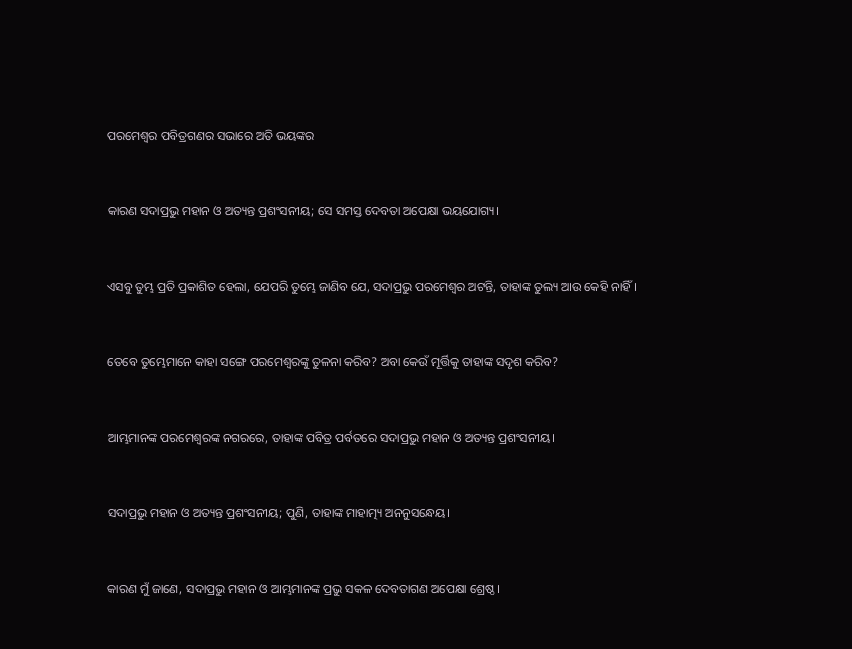ପରମେଶ୍ୱର ପବିତ୍ରଗଣର ସଭାରେ ଅତି ଭୟଙ୍କର


କାରଣ ସଦାପ୍ରଭୁ ମହାନ ଓ ଅତ୍ୟନ୍ତ ପ୍ରଶଂସନୀୟ; ସେ ସମସ୍ତ ଦେବତା ଅପେକ୍ଷା ଭୟଯୋଗ୍ୟ।


ଏସବୁ ତୁମ୍ଭ ପ୍ରତି ପ୍ରକାଶିତ ହେଲା, ଯେପରି ତୁମ୍ଭେ ଜାଣିବ ଯେ, ସଦାପ୍ରଭୁ ପରମେଶ୍ୱର ଅଟନ୍ତି, ତାହାଙ୍କ ତୁଲ୍ୟ ଆଉ କେହି ନାହିଁ।


ତେବେ ତୁମ୍ଭେମାନେ କାହା ସଙ୍ଗେ ପରମେଶ୍ୱରଙ୍କୁ ତୁଳନା କରିବ? ଅବା କେଉଁ ମୂର୍ତ୍ତିକୁ ତାହାଙ୍କ ସଦୃଶ କରିବ?


ଆମ୍ଭମାନଙ୍କ ପରମେଶ୍ୱରଙ୍କ ନଗରରେ, ତାହାଙ୍କ ପବିତ୍ର ପର୍ବତରେ ସଦାପ୍ରଭୁ ମହାନ ଓ ଅତ୍ୟନ୍ତ ପ୍ରଶଂସନୀୟ।


ସଦାପ୍ରଭୁ ମହାନ ଓ ଅତ୍ୟନ୍ତ ପ୍ରଶଂସନୀୟ; ପୁଣି, ତାହାଙ୍କ ମାହାତ୍ମ୍ୟ ଅନନୁସନ୍ଧେୟ।


କାରଣ ମୁଁ ଜାଣେ, ସଦାପ୍ରଭୁ ମହାନ ଓ ଆମ୍ଭମାନଙ୍କ ପ୍ରଭୁ ସକଳ ଦେବତାଗଣ ଅପେକ୍ଷା ଶ୍ରେଷ୍ଠ।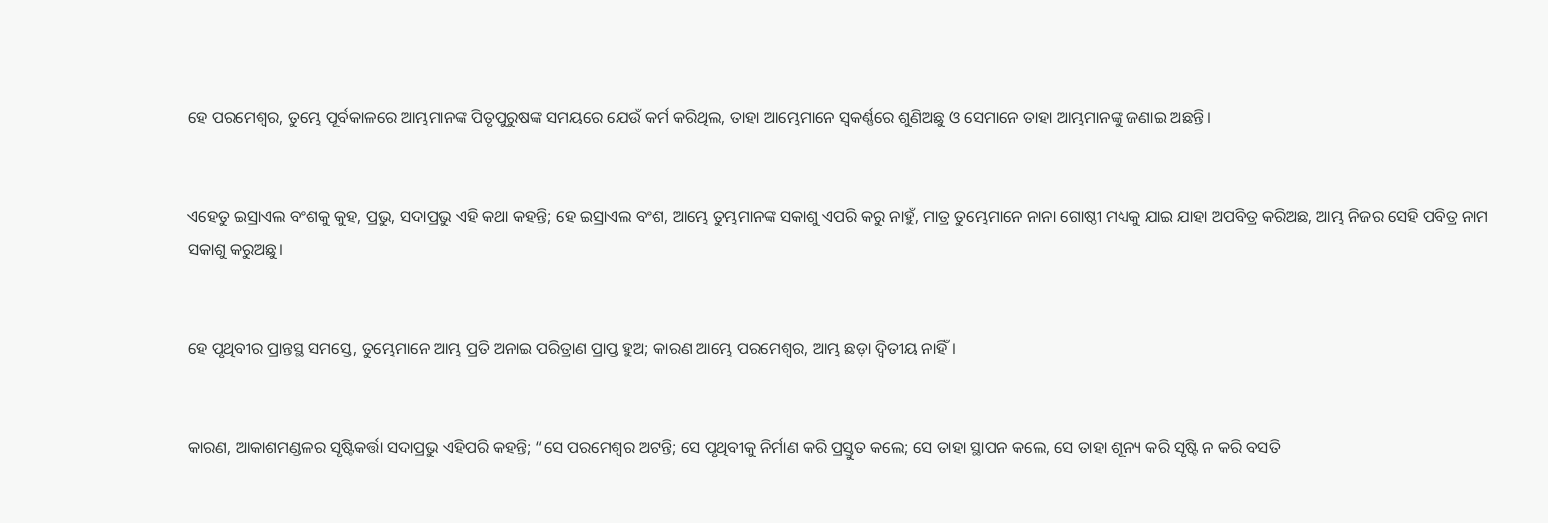ହେ ପରମେଶ୍ୱର, ତୁମ୍ଭେ ପୂର୍ବକାଳରେ ଆମ୍ଭମାନଙ୍କ ପିତୃପୁରୁଷଙ୍କ ସମୟରେ ଯେଉଁ କର୍ମ କରିଥିଲ, ତାହା ଆମ୍ଭେମାନେ ସ୍ୱକର୍ଣ୍ଣରେ ଶୁଣିଅଛୁ ଓ ସେମାନେ ତାହା ଆମ୍ଭମାନଙ୍କୁ ଜଣାଇ ଅଛନ୍ତି।


ଏହେତୁ ଇସ୍ରାଏଲ ବଂଶକୁ କୁହ, ପ୍ରଭୁ, ସଦାପ୍ରଭୁ ଏହି କଥା କହନ୍ତି; ହେ ଇସ୍ରାଏଲ ବଂଶ, ଆମ୍ଭେ ତୁମ୍ଭମାନଙ୍କ ସକାଶୁ ଏପରି କରୁ ନାହୁଁ, ମାତ୍ର ତୁମ୍ଭେମାନେ ନାନା ଗୋଷ୍ଠୀ ମଧ୍ୟକୁ ଯାଇ ଯାହା ଅପବିତ୍ର କରିଅଛ, ଆମ୍ଭ ନିଜର ସେହି ପବିତ୍ର ନାମ ସକାଶୁ କରୁଅଛୁ।


ହେ ପୃଥିବୀର ପ୍ରାନ୍ତସ୍ଥ ସମସ୍ତେ, ତୁମ୍ଭେମାନେ ଆମ୍ଭ ପ୍ରତି ଅନାଇ ପରିତ୍ରାଣ ପ୍ରାପ୍ତ ହୁଅ; କାରଣ ଆମ୍ଭେ ପରମେଶ୍ୱର, ଆମ୍ଭ ଛଡ଼ା ଦ୍ୱିତୀୟ ନାହିଁ।


କାରଣ, ଆକାଶମଣ୍ଡଳର ସୃଷ୍ଟିକର୍ତ୍ତା ସଦାପ୍ରଭୁ ଏହିପରି କହନ୍ତି; “ସେ ପରମେଶ୍ୱର ଅଟନ୍ତି; ସେ ପୃଥିବୀକୁ ନିର୍ମାଣ କରି ପ୍ରସ୍ତୁତ କଲେ; ସେ ତାହା ସ୍ଥାପନ କଲେ, ସେ ତାହା ଶୂନ୍ୟ କରି ସୃଷ୍ଟି ନ କରି ବସତି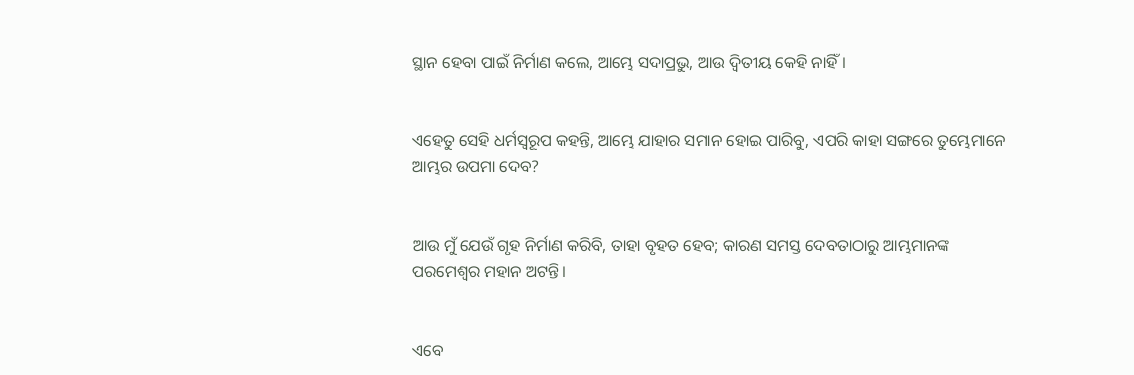ସ୍ଥାନ ହେବା ପାଇଁ ନିର୍ମାଣ କଲେ, ଆମ୍ଭେ ସଦାପ୍ରଭୁ, ଆଉ ଦ୍ୱିତୀୟ କେହି ନାହିଁ।


ଏହେତୁ ସେହି ଧର୍ମସ୍ୱରୂପ କହନ୍ତି, ଆମ୍ଭେ ଯାହାର ସମାନ ହୋଇ ପାରିବୁ, ଏପରି କାହା ସଙ୍ଗରେ ତୁମ୍ଭେମାନେ ଆମ୍ଭର ଉପମା ଦେବ?


ଆଉ ମୁଁ ଯେଉଁ ଗୃହ ନିର୍ମାଣ କରିବି, ତାହା ବୃହତ ହେବ; କାରଣ ସମସ୍ତ ଦେବତାଠାରୁ ଆମ୍ଭମାନଙ୍କ ପରମେଶ୍ୱର ମହାନ ଅଟନ୍ତି।


ଏବେ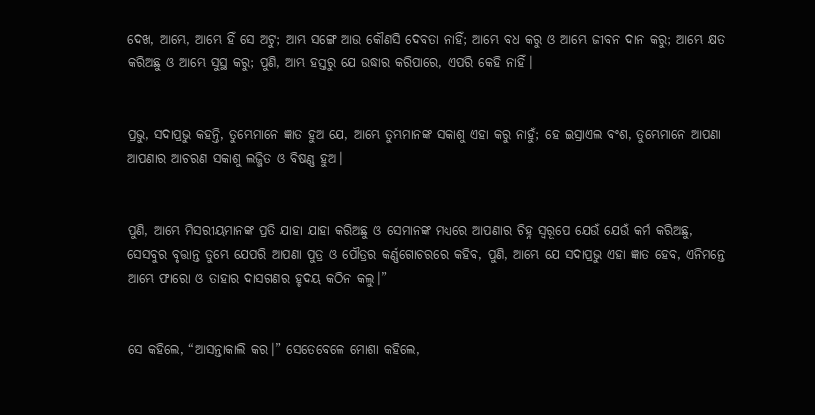ଦେଖ, ଆମ୍ଭେ, ଆମ୍ଭେ ହିଁ ସେ ଅଟୁ; ଆମ୍ଭ ସଙ୍ଗେ ଆଉ କୌଣସି ଦେବତା ନାହିଁ; ଆମ୍ଭେ ବଧ କରୁ ଓ ଆମ୍ଭେ ଜୀବନ ଦାନ କରୁ; ଆମ୍ଭେ କ୍ଷତ କରିଅଛୁ ଓ ଆମ୍ଭେ ସୁସ୍ଥ କରୁ; ପୁଣି, ଆମ୍ଭ ହସ୍ତରୁ ଯେ ଉଦ୍ଧାର କରିପାରେ, ଏପରି କେହି ନାହିଁ।


ପ୍ରଭୁ, ସଦାପ୍ରଭୁ କହନ୍ତି, ତୁମ୍ଭେମାନେ ଜ୍ଞାତ ହୁଅ ଯେ, ଆମ୍ଭେ ତୁମ୍ଭମାନଙ୍କ ସକାଶୁ ଏହା କରୁ ନାହୁଁ; ହେ ଇସ୍ରାଏଲ ବଂଶ, ତୁମ୍ଭେମାନେ ଆପଣା ଆପଣାର ଆଚରଣ ସକାଶୁ ଲଜ୍ଜିତ ଓ ବିଷଣ୍ଣ ହୁଅ।


ପୁଣି, ଆମ୍ଭେ ମିସରୀୟମାନଙ୍କ ପ୍ରତି ଯାହା ଯାହା କରିଅଛୁ ଓ ସେମାନଙ୍କ ମଧ୍ୟରେ ଆପଣାର ଚିହ୍ନ ସ୍ୱରୂପେ ଯେଉଁ ଯେଉଁ କର୍ମ କରିଅଛୁ, ସେସବୁର ବୃତ୍ତାନ୍ତ ତୁମ୍ଭେ ଯେପରି ଆପଣା ପୁତ୍ର ଓ ପୌତ୍ରର କର୍ଣ୍ଣଗୋଚରରେ କହିବ, ପୁଣି, ଆମ୍ଭେ ଯେ ସଦାପ୍ରଭୁ ଏହା ଜ୍ଞାତ ହେବ, ଏନିମନ୍ତେ ଆମ୍ଭେ ଫାରୋ ଓ ତାହାର ଦାସଗଣର ହୃଦୟ କଠିନ କଲୁ।”


ସେ କହିଲେ, “ଆସନ୍ତାକାଲି କର।” ସେତେବେଳେ ମୋଶା କହିଲେ,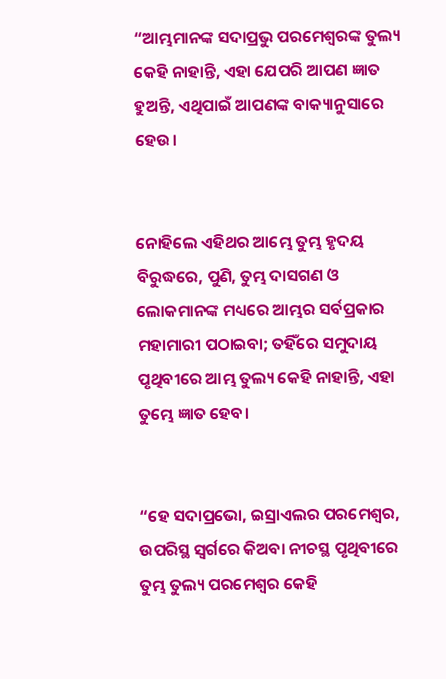“ଆମ୍ଭମାନଙ୍କ ସଦାପ୍ରଭୁ ପରମେଶ୍ୱରଙ୍କ ତୁଲ୍ୟ କେହି ନାହାନ୍ତି, ଏହା ଯେପରି ଆପଣ ଜ୍ଞାତ ହୁଅନ୍ତି, ଏଥିପାଇଁ ଆପଣଙ୍କ ବାକ୍ୟାନୁସାରେ ହେଉ।


ନୋହିଲେ ଏହିଥର ଆମ୍ଭେ ତୁମ୍ଭ ହୃଦୟ ବିରୁଦ୍ଧରେ, ପୁଣି, ତୁମ୍ଭ ଦାସଗଣ ଓ ଲୋକମାନଙ୍କ ମଧ୍ୟରେ ଆମ୍ଭର ସର୍ବପ୍ରକାର ମହାମାରୀ ପଠାଇବା; ତହିଁରେ ସମୁଦାୟ ପୃଥିବୀରେ ଆମ୍ଭ ତୁଲ୍ୟ କେହି ନାହାନ୍ତି, ଏହା ତୁମ୍ଭେ ଜ୍ଞାତ ହେବ।


“ହେ ସଦାପ୍ରଭୋ, ଇସ୍ରାଏଲର ପରମେଶ୍ୱର, ଉପରିସ୍ଥ ସ୍ୱର୍ଗରେ କିଅବା ନୀଚସ୍ଥ ପୃଥିବୀରେ ତୁମ୍ଭ ତୁଲ୍ୟ ପରମେଶ୍ୱର କେହି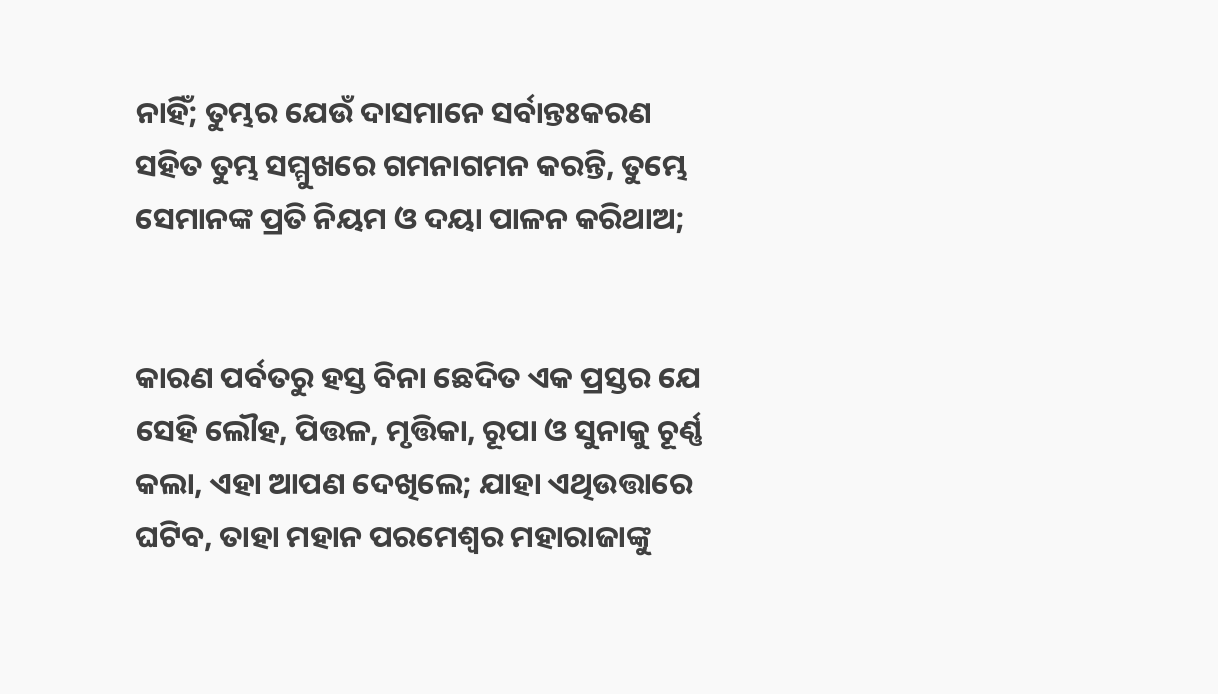ନାହିଁ; ତୁମ୍ଭର ଯେଉଁ ଦାସମାନେ ସର୍ବାନ୍ତଃକରଣ ସହିତ ତୁମ୍ଭ ସମ୍ମୁଖରେ ଗମନାଗମନ କରନ୍ତି, ତୁମ୍ଭେ ସେମାନଙ୍କ ପ୍ରତି ନିୟମ ଓ ଦୟା ପାଳନ କରିଥାଅ;


କାରଣ ପର୍ବତରୁ ହସ୍ତ ବିନା ଛେଦିତ ଏକ ପ୍ରସ୍ତର ଯେ ସେହି ଲୌହ, ପିତ୍ତଳ, ମୃତ୍ତିକା, ରୂପା ଓ ସୁନାକୁ ଚୂର୍ଣ୍ଣ କଲା, ଏହା ଆପଣ ଦେଖିଲେ; ଯାହା ଏଥିଉତ୍ତାରେ ଘଟିବ, ତାହା ମହାନ ପରମେଶ୍ୱର ମହାରାଜାଙ୍କୁ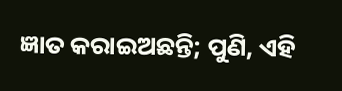ଜ୍ଞାତ କରାଇଅଛନ୍ତି; ପୁଣି, ଏହି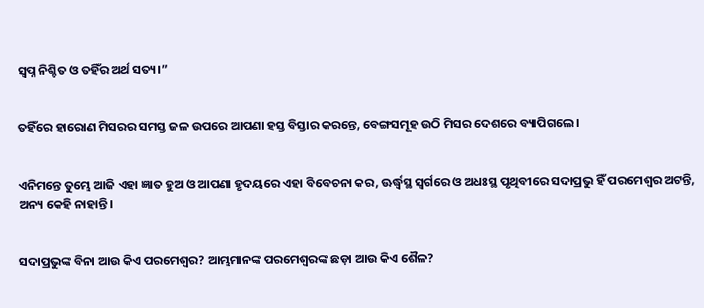ସ୍ୱପ୍ନ ନିଶ୍ଚିତ ଓ ତହିଁର ଅର୍ଥ ସତ୍ୟ।”


ତହିଁରେ ହାରୋଣ ମିସରର ସମସ୍ତ ଜଳ ଉପରେ ଆପଣା ହସ୍ତ ବିସ୍ତାର କରନ୍ତେ, ବେଙ୍ଗସମୂହ ଉଠି ମିସର ଦେଶରେ ବ୍ୟାପିଗଲେ।


ଏନିମନ୍ତେ ତୁମ୍ଭେ ଆଜି ଏହା ଜ୍ଞାତ ହୁଅ ଓ ଆପଣା ହୃଦୟରେ ଏହା ବିବେଚନା କର, ଊର୍ଦ୍ଧ୍ୱସ୍ଥ ସ୍ୱର୍ଗରେ ଓ ଅଧଃସ୍ଥ ପୃଥିବୀରେ ସଦାପ୍ରଭୁ ହିଁ ପରମେଶ୍ୱର ଅଟନ୍ତି, ଅନ୍ୟ କେହି ନାହାନ୍ତି।


ସଦାପ୍ରଭୁଙ୍କ ବିନା ଆଉ କିଏ ପରମେଶ୍ୱର? ଆମ୍ଭମାନଙ୍କ ପରମେଶ୍ୱରଙ୍କ ଛଡ଼ା ଆଉ କିଏ ଶୈଳ?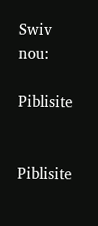Swiv nou:

Piblisite


Piblisite